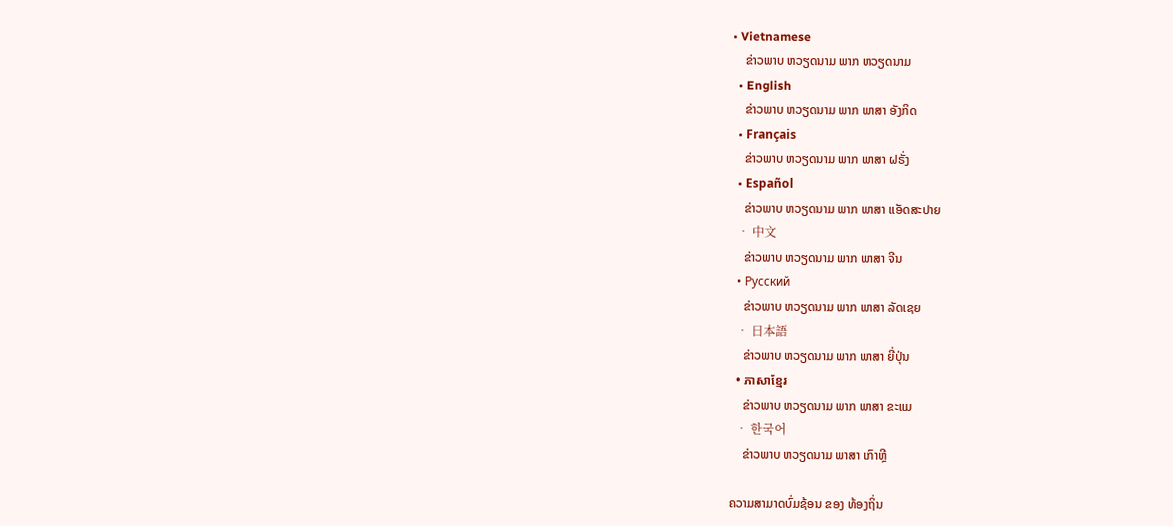• Vietnamese
    ຂ່າວພາບ ຫວຽດນາມ ພາກ ຫວຽດນາມ
  • English
    ຂ່າວພາບ ຫວຽດນາມ ພາກ ພາສາ ອັງກິດ
  • Français
    ຂ່າວພາບ ຫວຽດນາມ ພາກ ພາສາ ຝຣັ່ງ
  • Español
    ຂ່າວພາບ ຫວຽດນາມ ພາກ ພາສາ ແອັດສະປາຍ
  • 中文
    ຂ່າວພາບ ຫວຽດນາມ ພາກ ພາສາ ຈີນ
  • Русский
    ຂ່າວພາບ ຫວຽດນາມ ພາກ ພາສາ ລັດເຊຍ
  • 日本語
    ຂ່າວພາບ ຫວຽດນາມ ພາກ ພາສາ ຍີ່ປຸ່ນ
  • ភាសាខ្មែរ
    ຂ່າວພາບ ຫວຽດນາມ ພາກ ພາສາ ຂະແມ
  • 한국어
    ຂ່າວພາບ ຫວຽດນາມ ພາສາ ເກົາຫຼີ

ຄວາມສາມາດບົ່ມຊ້ອນ ຂອງ ທ້ອງຖິ່ນ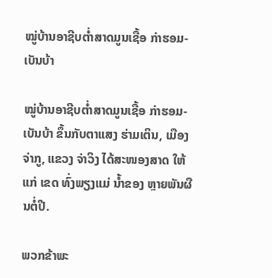ໝູ່ບ້ານອາຊີບຕໍ່າສາດມູນເຊື້ອ ກ່າຮອມ-ເບັນບ້າ

ໝູ່ບ້ານອາຊີບຕໍ່າສາດມູນເຊື້ອ ກ່າຮອມ-ເບັນບ້າ ຂຶ້ນກັບຕາແສງ ຮ່າມເຕິນ, ເມືອງ ຈ່າກູ, ແຂວງ ຈ່າວິງ ໄດ້ສະໜອງສາດ ໃຫ້ແກ່ ເຂດ ທົ່ງພຽງແມ່ ນ້ຳຂອງ ຫຼາຍພັນຜືນຕໍ່ປີ.

ພວກຂ້າພະ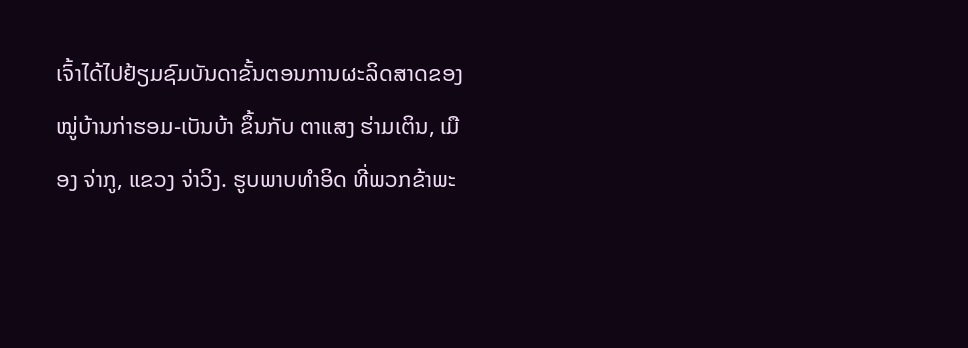ເຈົ້າໄດ້ໄປຢ້ຽມຊົມບັນດາຂັ້ນຕອນການຜະລິດສາດຂອງໝູ່ບ້ານກ່າຮອມ-ເບັນບ້າ ຂຶ້ນກັບ ຕາແສງ ຮ່າມເຕິນ, ເມືອງ ຈ່າກູ, ແຂວງ ຈ່າວິງ. ຮູບພາບທຳອິດ ທີ່ພວກຂ້າພະ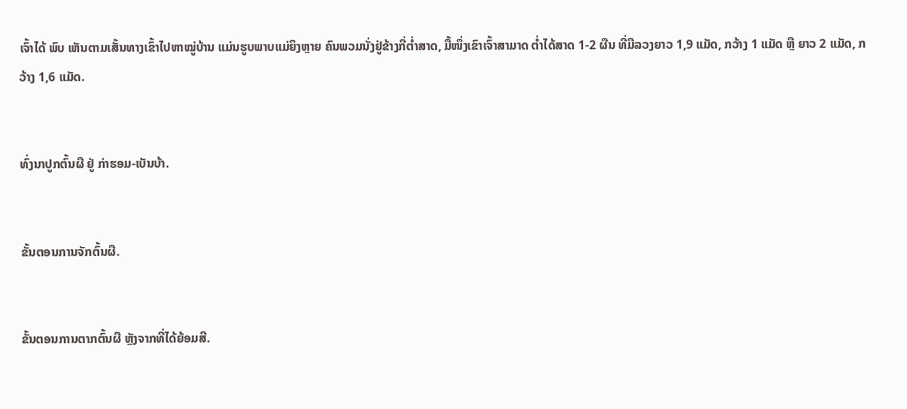ເຈົ້າໄດ້ ພົບ ເຫັນຕາມເສັ້ນທາງເຂົ້າໄປຫາໝູ່ບ້ານ ແມ່ນຮູບພາບແມ່ຍິງຫຼາຍ ຄົນພວມນັ່ງຢູ່ຂ້າງກີ່ຕໍ່າສາດ, ມື້ໜຶ່ງເຂົາເຈົ້າສາມາດ ຕໍ່າໄດ້ສາດ 1-2 ຜືນ ທີ່ມີລວງຍາວ 1,9 ແມັດ, ກວ້າງ 1 ແມັດ ຫຼື ຍາວ 2 ແມັດ, ກວ້າງ 1,6 ແມັດ.


ທົ່ງນາປູກຕົ້ນຜື ຢູ່ ກ່າຮອມ-ເບັນບ້າ.


ຂັ້ນຕອນການຈັກຕົ້ນຜື.


ຂັ້ນຕອນການຕາກຕົ້ນຜື ຫຼັງຈາກທີ່ໄດ້ຍ້ອມສີ.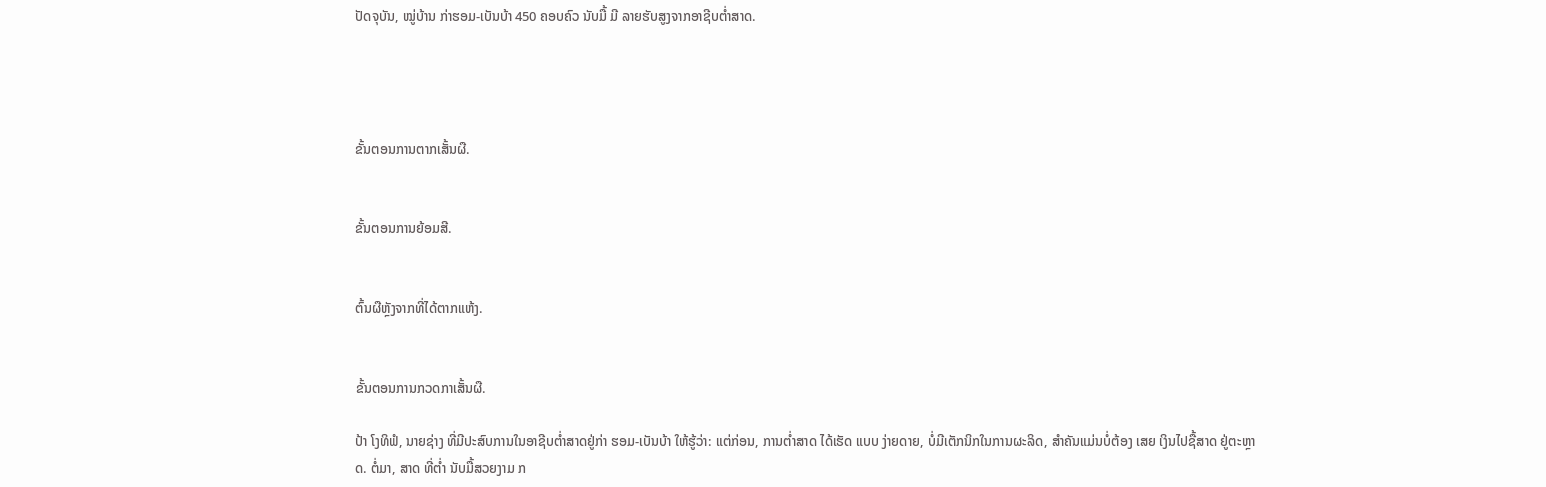ປັດຈຸບັນ, ໝູ່ບ້ານ ກ່າຮອມ-ເບັນບ້າ 450 ຄອບຄົວ ນັບມື້ ມີ ລາຍຮັບສູງຈາກອາຊີບຕໍ່າສາດ.




ຂັ້ນຕອນການຕາກເສັ້ນຜື.


ຂັ້ນຕອນການຍ້ອມສີ.


ຕົ້ນຜືຫຼັງຈາກທີ່ໄດ້ຕາກແຫ້ງ.


ຂັ້ນຕອນການກວດກາເສັ້ນຜື.

ປ້າ ໂງທິຟໍ, ນາຍຊ່າງ ທີ່ມີປະສົບການໃນອາຊີບຕໍ່າສາດຢູ່ກ່າ ຮອມ-ເບັນບ້າ ໃຫ້ຮູ້ວ່າ: ແຕ່ກ່ອນ, ການຕໍ່າສາດ ໄດ້ເຮັດ ແບບ ງ່າຍດາຍ, ບໍ່ມີເຕັກນິກໃນການຜະລິດ, ສຳຄັນແມ່ນບໍ່ຕ້ອງ ເສຍ ເງິນໄປຊື້ສາດ ຢູ່ຕະຫຼາດ. ຕໍ່ມາ, ສາດ ທີ່ຕໍ່າ ນັບມື້ສວຍງາມ ກ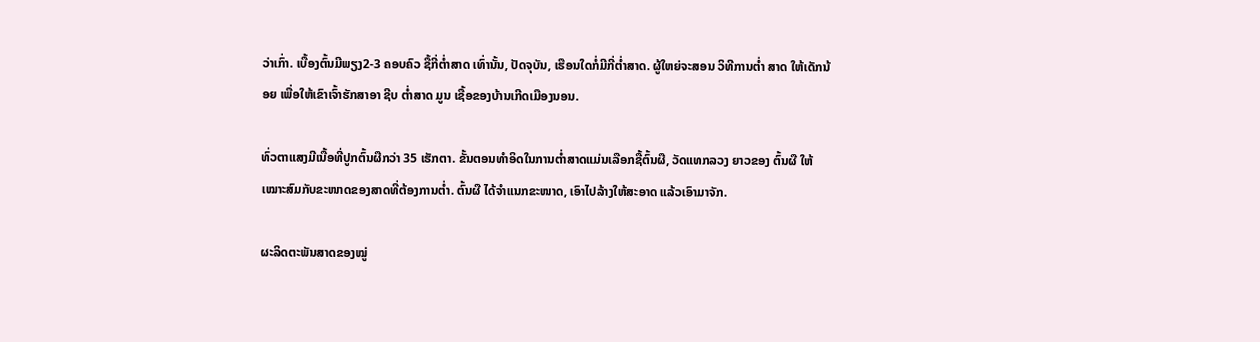ວ່າເກົ່າ. ເບື້ອງຕົ້ນມີພຽງ2-3 ຄອບຄົວ ຊື້ກີ່ຕໍ່າສາດ ເທົ່ານັ້ນ, ປັດຈຸບັນ, ເຮືອນໃດກໍ່ມີກີ່ຕໍ່າສາດ. ຜູ້ໃຫຍ່ຈະສອນ ວິທີການຕ່ຳ ສາດ ໃຫ້ເດັກນ້ອຍ ເພື່ອໃຫ້ເຂົາເຈົ້າຮັກສາອາ ຊີບ ຕໍ່າສາດ ມູນ ເຊື້ອຂອງບ້ານເກີດເມືອງນອນ.

ທົ່ວຕາແສງມີເນື້ອທີ່ປູກຕົ້ນຜືກວ່າ 35 ເຮັກຕາ. ຂັ້ນຕອນທຳອິດໃນການຕໍ່າສາດແມ່ນເລືອກຊື້ຕົ້ນຜື, ວັດແທກລວງ ຍາວຂອງ ຕົ້ນຜື ໃຫ້ເໝາະສົມກັບຂະໜາດຂອງສາດທີ່ຕ້ອງການຕໍ່າ. ຕົ້ນຜື ໄດ້ຈຳແນກຂະໜາດ, ເອົາໄປລ້າງໃຫ້ສະອາດ ແລ້ວເອົາມາຈັກ.

ຜະລິດຕະພັນສາດຂອງໝູ່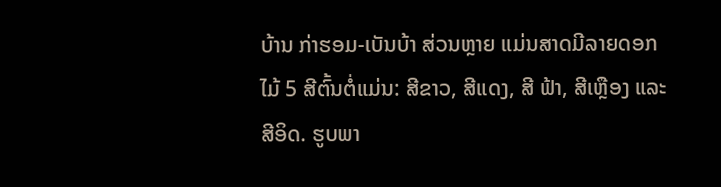ບ້ານ ກ່າຮອມ-ເບັນບ້າ ສ່ວນຫຼາຍ ແມ່ນສາດມີລາຍດອກໄມ້ 5 ສີຕົ້ນຕໍ່ແມ່ນ: ສີຂາວ, ສີແດງ, ສີ ຟ້າ, ສີເຫຼືອງ ແລະ ສີອິດ. ຮູບພາ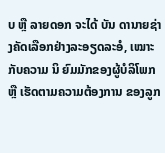ບ ຫຼື ລາຍດອກ ຈະໄດ້ ບັນ ດານາຍຊ່າງຄັດເລືອກຢ່າງລະອຽດລະອໍ, ເໝາະກັບຄວາມ ນິ ຍົມມັກຂອງຜູ້ບໍລິໂພກ ຫຼື ເຮັດຕາມຄວາມຕ້ອງການ ຂອງລູກ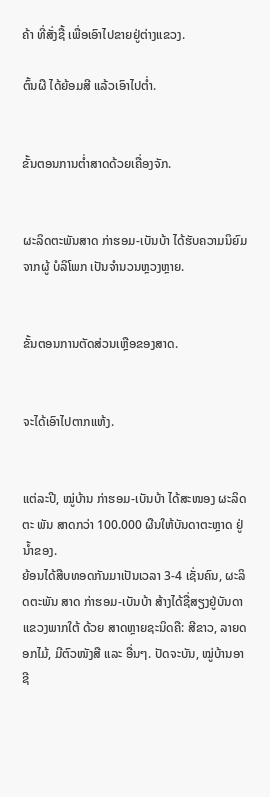ຄ້າ ທີ່ສັ່ງຊື້ ເພື່ອເອົາໄປຂາຍຢູ່ຕ່າງແຂວງ.

ຕົ້ນຜື ໄດ້ຍ້ອມສີ ແລ້ວເອົາໄປຕໍ່າ.


ຂັ້ນຕອນການຕໍ່າສາດດ້ວຍເຄື່ອງຈັກ.


ຜະລິດຕະພັນສາດ ກ່າຮອມ-ເບັນບ້າ ໄດ້ຮັບຄວາມນິຍົມ ຈາກຜູ້ ບໍລິໂພກ ເປັນຈຳນວນຫຼວງຫຼາຍ.


ຂັ້ນຕອນການຕັດສ່ວນເຫຼືອຂອງສາດ.


ຈະໄດ້ເອົາໄປຕາກແຫ້ງ.


ແຕ່ລະປີ, ໝູ່ບ້ານ ກ່າຮອມ-ເບັນບ້າ ໄດ້ສະໜອງ ຜະລິດຕະ ພັນ ສາດກວ່າ 100.000 ຜືນໃຫ້ບັນດາຕະຫຼາດ ຢູ່ ນ້ຳຂອງ.
ຍ້ອນໄດ້ສືບທອດກັນມາເປັນເວລາ 3-4 ເຊັ່ນຄົນ, ຜະລິດຕະພັນ ສາດ ກ່າຮອມ-ເບັນບ້າ ສ້າງໄດ້ຊື່ສຽງຢູ່ບັນດາແຂວງພາກໃຕ້ ດ້ວຍ ສາດຫຼາຍຊະນິດຄື: ສີຂາວ, ລາຍດອກໄມ້, ມີຕົວໜັງສື ແລະ ອື່ນໆ. ປັດຈະບັນ, ໝູ່ບ້ານອາຊີ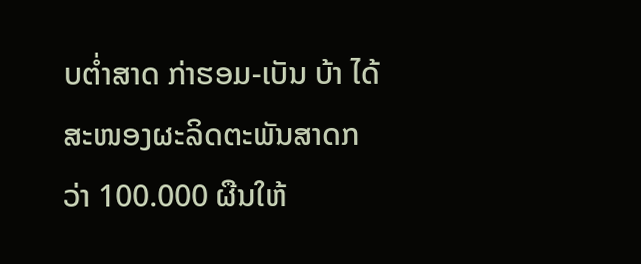ບຕໍ່າສາດ ກ່າຮອມ-ເບັນ ບ້າ ໄດ້ສະໜອງຜະລິດຕະພັນສາດກວ່າ 100.000 ຜືນໃຫ້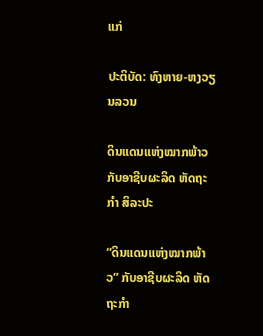ແກ່

ປະຕິບັດ: ທົງຫາຍ-ຫງວຽນລວນ

ດິນແດນແຫ່ງໝາກພ້າວ ກັບອາຊີບຜະລິດ ຫັດຖະກຳ ສິລະປະ

“ດິນແດນແຫ່ງໝາກພ້າວ” ກັບອາຊີບຜະລິດ ຫັດຖະກຳ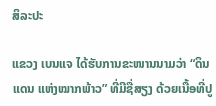ສິລະປະ

ແຂວງ ເບນແຈ ໄດ້ຮັບການຂະໜານນາມວ່າ “ດິນແດນ ແຫ່ງໝາກພ້າວ” ທີ່ມີຊື່ສຽງ ດ້ວຍເນື້ອທີ່ປູ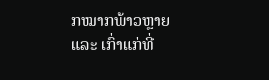ກໝາກພ້າວຫຼາຍ ແລະ ເກົ່າແກ່ທີ່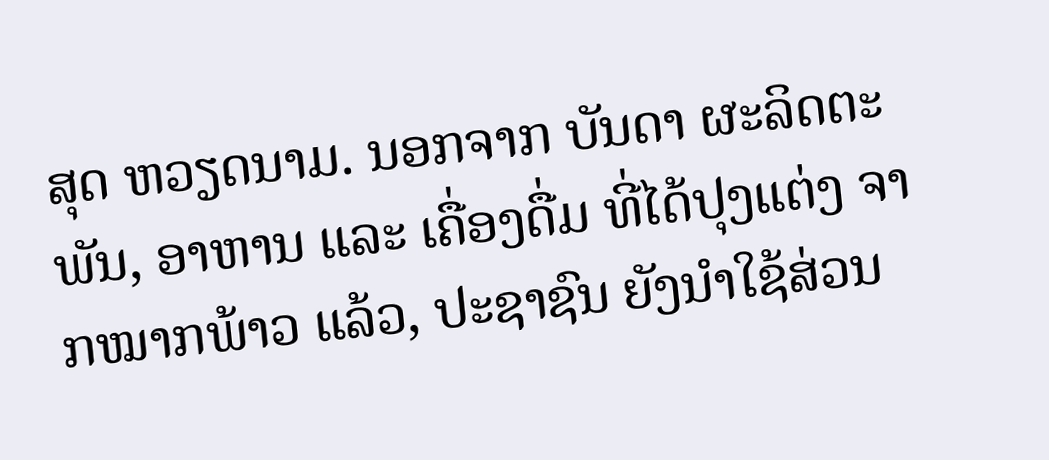ສຸດ ຫວຽດນາມ. ນອກຈາກ ບັນດາ ຜະລິດຕະພັນ, ອາຫານ ແລະ ເຄື່ອງດື່ມ ທີ່ໄດ້ປຸງແຕ່ງ ຈາກໝາກພ້າວ ແລ້ວ, ປະຊາຊົນ ຍັງນຳໃຊ້ສ່ວນ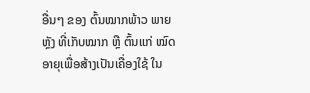ອື່ນໆ ຂອງ ຕົ້ນໝາກພ້າວ ພາຍຫຼັງ ທີ່ເກັບໝາກ ຫຼື ຕົ້ນແກ່ ໝົດອາຍຸເພື່ອສ້າງເປັນເຄື່ອງໃຊ້ ໃນ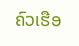ຄົວເຮືອ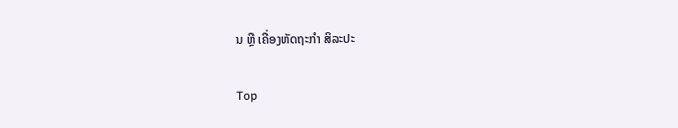ນ ຫຼື ເຄື່ອງຫັດຖະກຳ ສິລະປະ

Top